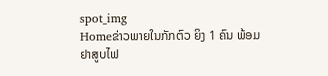spot_img
Homeຂ່າວພາຍໃນກັກຕົວ ຍິງ 1 ຄົນ ພ້ອມຢາສູບໄຟ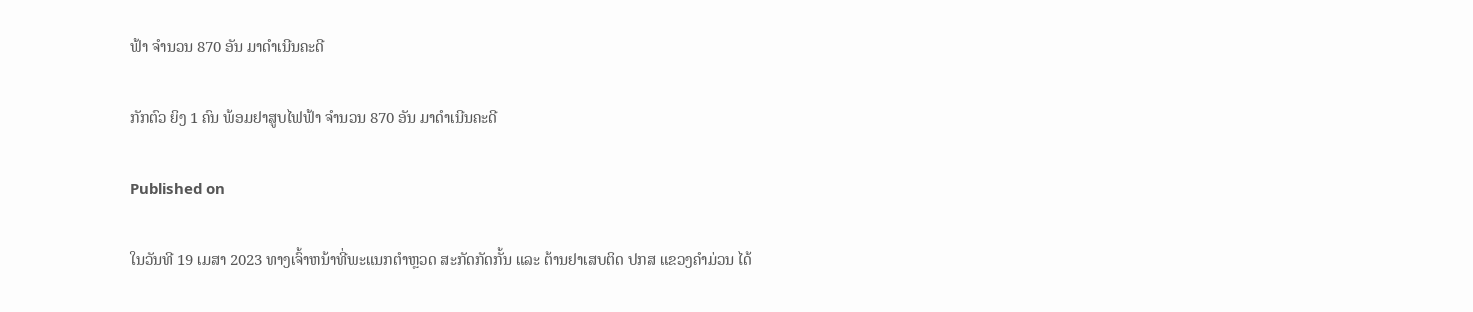ຟ້າ ຈຳນວນ 870 ອັນ ມາດຳເນີນຄະດີ

ກັກຕົວ ຍິງ 1 ຄົນ ພ້ອມຢາສູບໄຟຟ້າ ຈຳນວນ 870 ອັນ ມາດຳເນີນຄະດີ

Published on

ໃນວັນທີ 19 ເມສາ 2023 ທາງເຈົ້າຫນ້າທີ່ພະແນກຕໍາຫຼວດ ສະກັດກັດກັ້ນ ແລະ ຕ້ານຢາເສບຕິດ ປກສ ແຂວງຄຳມ່ວນ ໄດ້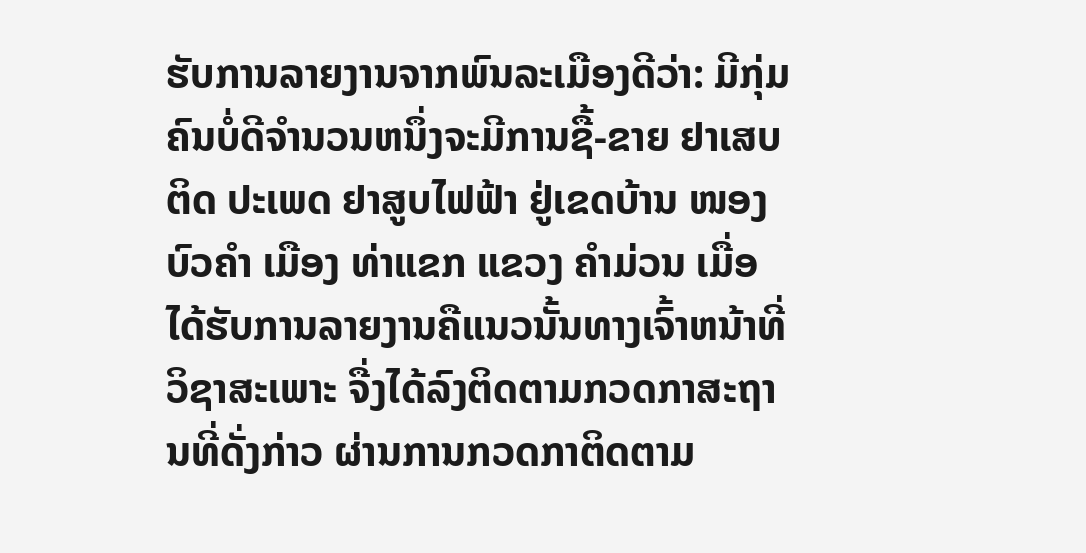ຮັບການລາຍງານຈາກພົນລະເມືອງດີວ່າ: ມີກຸ່ມຄົນບໍ່ດີຈໍານວນຫນຶ່ງຈະມີການຊື້-ຂາຍ ຢາເສບຕິດ ປະເພດ ຢາສູບໄຟຟ້າ ຢູ່ເຂດບ້ານ ໜອງບົວຄຳ ເມືອງ ທ່າແຂກ ແຂວງ ຄໍາມ່ວນ ເມື່ອໄດ້ຮັບການລາຍງານຄືແນວນັ້ນທາງເຈົ້າຫນ້າທີ່ວິຊາສະເພາະ ຈື່ງໄດ້ລົງຕິດຕາມກວດກາສະຖານທີ່ດັ່ງກ່າວ ຜ່ານການກວດກາຕິດຕາມ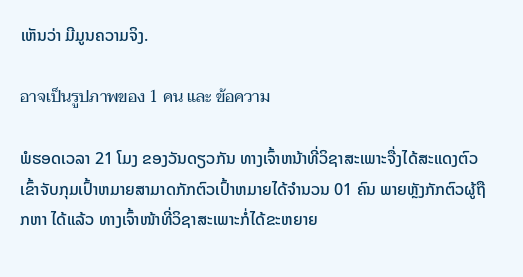ເຫັນວ່າ ມີມູນຄວາມຈິງ.

อาจเป็นรูปภาพของ 1 คน และ ข้อความ

ພໍຮອດເວລາ 21 ໂມງ ຂອງວັນດຽວກັນ ທາງເຈົ້າຫນ້າທີ່ວິຊາສະເພາະຈື່ງໄດ້ສະແດງຕົວເຂົ້າຈັບກຸມເປົ້າຫມາຍສາມາດກັກຕົວເປົ້າຫມາຍໄດ້ຈໍານວນ 01 ຄົນ ພາຍຫຼັງກັກຕົວຜູ້ຖືກຫາ ໄດ້ແລ້ວ ທາງເຈົ້າໜ້າທີ່ວິຊາສະເພາະກໍ່ໄດ້ຂະຫຍາຍ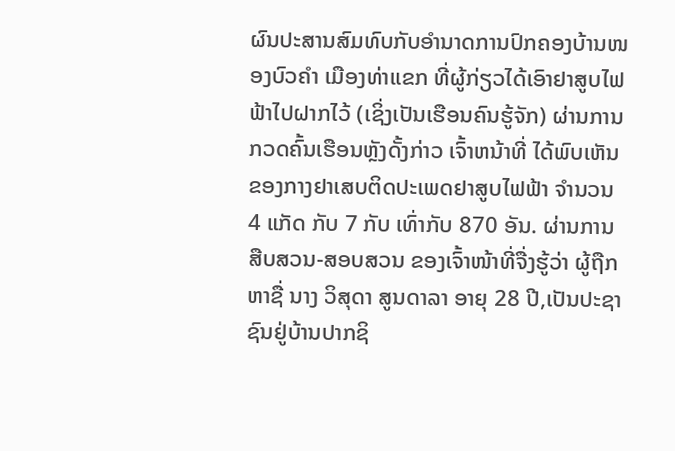ຜົນປະສານສົມທົບກັບອຳນາດການປົກຄອງບ້ານໜອງບົວຄຳ ເມືອງທ່າແຂກ ທີ່ຜູ້ກ່ຽວໄດ້ເອົາຢາສູບໄຟຟ້າໄປຝາກໄວ້ (ເຊິ່ງເປັນເຮືອນຄົນຮູ້ຈັກ) ຜ່ານການກວດຄົ້ນເຮືອນຫຼັງດັ້ງກ່າວ ເຈົ້າຫນ້າທີ່ ໄດ້ພົບເຫັນ ຂອງກາງຢາເສບຕິດປະເພດຢາສູບໄຟຟ້າ ຈຳນວນ 4 ແກັດ ກັບ 7 ກັບ ເທົ່າກັບ 870 ອັນ. ຜ່ານການສືບສວນ-ສອບສວນ ຂອງເຈົ້າໜ້າທີ່ຈື່ງຮູ້ວ່າ ຜູ້ຖືກຫາຊື່ ນາງ ວິສຸດາ ສູນດາລາ ອາຍຸ 28 ປີ,ເປັນປະຊາຊົນຢູ່ບ້ານປາກຊິ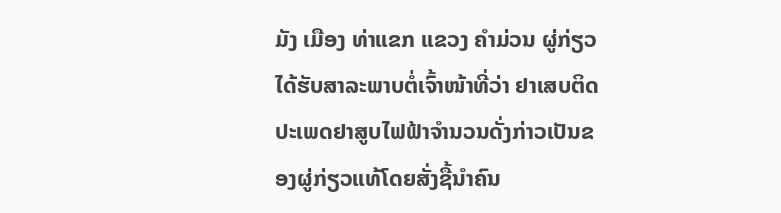ມັງ ເມືອງ ທ່າແຂກ ແຂວງ ຄໍາມ່ວນ ຜູ່ກ່ຽວໄດ້ຮັບສາລະພາບຕໍ່ເຈົ້າໜ້າທີ່ວ່າ ຢາເສບຕິດ ປະເພດຢາສູບໄຟຟ້າຈຳນວນດັ່ງກ່າວເປັນຂອງຜູ່ກ່ຽວແທ້ໂດຍສັ່ງຊື້ນຳຄົນ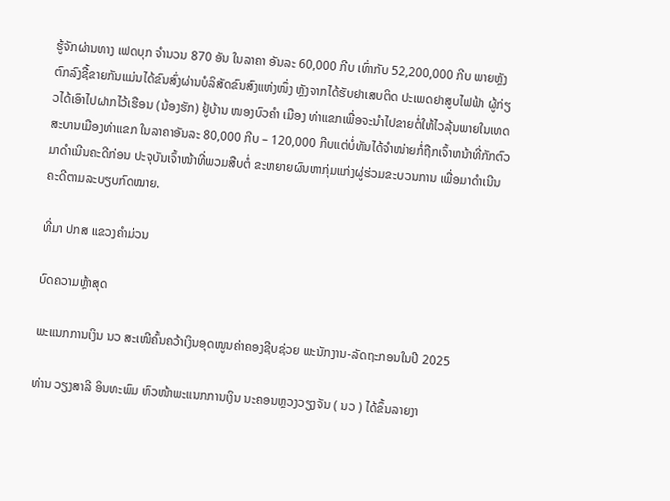ຮູ້ຈັກຜ່ານທາງ ເຟດບຸກ ຈຳນວນ 870 ອັນ ໃນລາຄາ ອັນລະ 60,000 ກີບ ເທົ່າກັບ 52,200,000 ກີບ ພາຍຫຼັງຕົກລົງຊື້ຂາຍກັນແມ່ນໄດ້ຂົນສົ່ງຜ່ານບໍລິສັດຂົນສົງແຫ່ງໜຶ່ງ ຫຼັງຈາກໄດ້ຮັບຢາເສບຕິດ ປະເພດຢາສູບໄຟຟ້າ ຜູ້ກ່ຽວໄດ້ເອົາໄປຝາກໄວ້ເຮືອນ (ນ້ອງຮັກ) ຢູ້ບ້ານ ໜອງບົວຄຳ ເມືອງ ທ່າແຂກເພື່ອຈະນຳໄປຂາຍຕໍ່ໃຫ້ໄວລຸ້ນພາຍໃນເທດສະບານເມືອງທ່າແຂກ ໃນລາຄາອັນລະ 80,000 ກີບ – 120,000 ກີບແຕ່ບໍ່ທັນໄດ້ຈຳໜ່າຍກໍ່ຖືກເຈົ້າຫນ້າທີ່ກັກຕົວມາດຳເນີນຄະດີກ່ອນ ປະຈຸບັນເຈົ້າໜ້າທີ່ພວມສືບຕໍ່ ຂະຫຍາຍຜົນຫາກຸ່ມແກ່ງຜູ່ຮ່ວມຂະບວນການ ເພື່ອມາດຳເນີນຄະດີຕາມລະບຽບກົດໝາຍ.

ທີ່ມາ ປກສ ແຂວງຄຳມ່ວນ

ບົດຄວາມຫຼ້າສຸດ

ພະແນກການເງິນ ນວ ສະເໜີຄົ້ນຄວ້າເງິນອຸດໜູນຄ່າຄອງຊີບຊ່ວຍ ພະນັກງານ-ລັດຖະກອນໃນປີ 2025

ທ່ານ ວຽງສາລີ ອິນທະພົມ ຫົວໜ້າພະແນກການເງິນ ນະຄອນຫຼວງວຽງຈັນ ( ນວ ) ໄດ້ຂຶ້ນລາຍງາ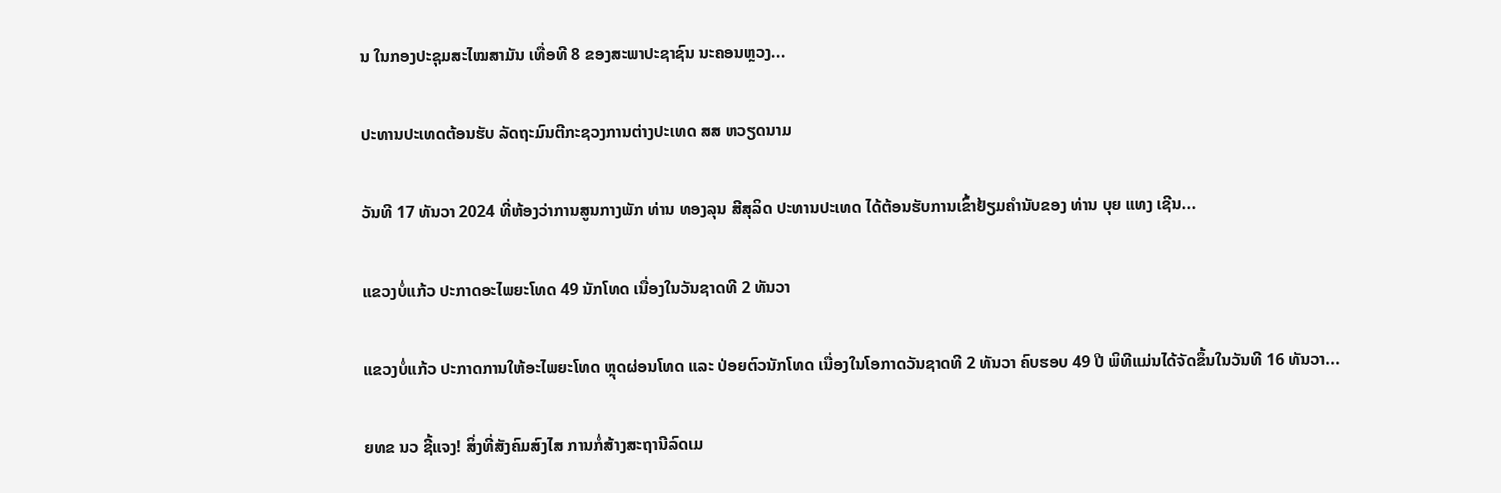ນ ໃນກອງປະຊຸມສະໄໝສາມັນ ເທື່ອທີ 8 ຂອງສະພາປະຊາຊົນ ນະຄອນຫຼວງ...

ປະທານປະເທດຕ້ອນຮັບ ລັດຖະມົນຕີກະຊວງການຕ່າງປະເທດ ສສ ຫວຽດນາມ

ວັນທີ 17 ທັນວາ 2024 ທີ່ຫ້ອງວ່າການສູນກາງພັກ ທ່ານ ທອງລຸນ ສີສຸລິດ ປະທານປະເທດ ໄດ້ຕ້ອນຮັບການເຂົ້າຢ້ຽມຄຳນັບຂອງ ທ່ານ ບຸຍ ແທງ ເຊີນ...

ແຂວງບໍ່ແກ້ວ ປະກາດອະໄພຍະໂທດ 49 ນັກໂທດ ເນື່ອງໃນວັນຊາດທີ 2 ທັນວາ

ແຂວງບໍ່ແກ້ວ ປະກາດການໃຫ້ອະໄພຍະໂທດ ຫຼຸດຜ່ອນໂທດ ແລະ ປ່ອຍຕົວນັກໂທດ ເນື່ອງໃນໂອກາດວັນຊາດທີ 2 ທັນວາ ຄົບຮອບ 49 ປີ ພິທີແມ່ນໄດ້ຈັດຂຶ້ນໃນວັນທີ 16 ທັນວາ...

ຍທຂ ນວ ຊີ້ແຈງ! ສິ່ງທີ່ສັງຄົມສົງໄສ ການກໍ່ສ້າງສະຖານີລົດເມ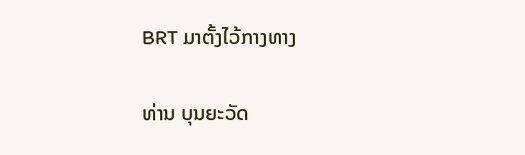BRT ມາຕັ້ງໄວ້ກາງທາງ

ທ່ານ ບຸນຍະວັດ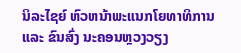ນິລະໄຊຍ໌ ຫົວຫນ້າພະແນກໂຍທາທິການ ແລະ ຂົນສົ່ງ ນະຄອນຫຼວງວຽງ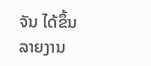ຈັນ ໄດ້ຂຶ້ນລາຍງານ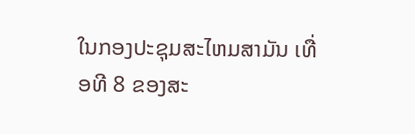ໃນກອງປະຊຸມສະໄຫມສາມັນ ເທື່ອທີ 8 ຂອງສະ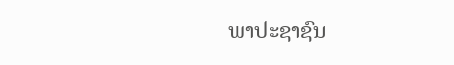ພາປະຊາຊົນ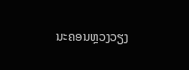ນະຄອນຫຼວງວຽງ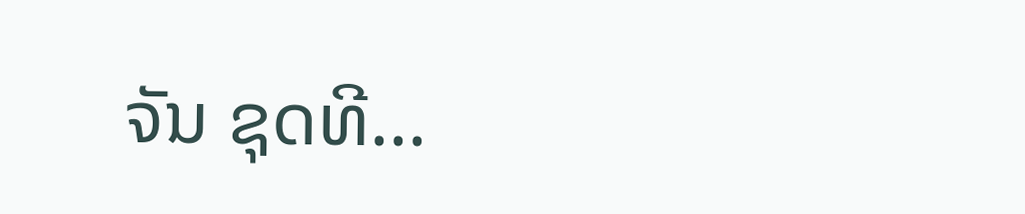ຈັນ ຊຸດທີ...